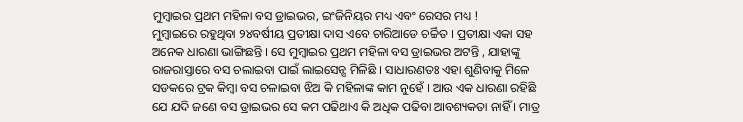ମୁମ୍ବାଇର ପ୍ରଥମ ମହିଳା ବସ ଡ୍ରାଇଭର, ଇଂଜିନିୟର ମଧ୍ୟ ଏବଂ ରେସର ମଧ୍ୟ !
ମୁମ୍ବାଇରେ ରହୁଥିବା ୨୪ବର୍ଷୀୟ ପ୍ରତୀକ୍ଷା ଦାସ ଏବେ ଚାରିଆଡେ ଚର୍ଚ୍ଚିତ । ପ୍ରତୀକ୍ଷା ଏକା ସହ ଅନେକ ଧାରଣା ଭାଙ୍ଗିଛନ୍ତି । ସେ ମୁମ୍ବାଇର ପ୍ରଥମ ମହିଳା ବସ ଡ୍ରାଇଭର ଅଟନ୍ତି , ଯାହାଙ୍କୁ ରାଜରାସ୍ତାରେ ବସ ଚଲାଇବା ପାଇଁ ଲାଇସେନ୍ସ ମିଳିଛି । ସାଧାରଣତଃ ଏହା ଶୁଣିବାକୁ ମିଳେ ସଡକରେ ଟ୍ରକ କିମ୍ବା ବସ ଚଳାଇବା ଝିଅ କି ମହିଳାଙ୍କ କାମ ନୁହେଁ । ଆଉ ଏକ ଧାରଣା ରହିଛି ଯେ ଯଦି ଜଣେ ବସ ଡ୍ରାଇଭର ସେ କମ ପଢିଥାଏ କି ଅଧିକ ପଢିବା ଆବଶ୍ୟକତା ନାହିଁ । ମାତ୍ର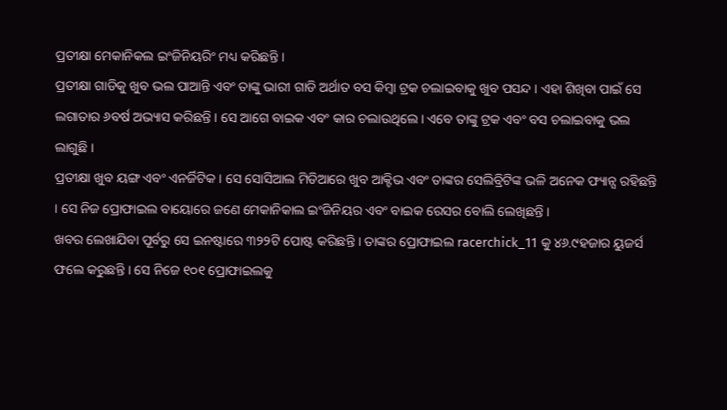ପ୍ରତୀକ୍ଷା ମେକାନିକଲ ଇଂଜିନିୟରିଂ ମଧ୍ୟ କରିଛନ୍ତି ।
ପ୍ରତୀକ୍ଷା ଗାଡିକୁ ଖୁବ ଭଲ ପାଆନ୍ତି ଏବଂ ତାଙ୍କୁ ଭାରୀ ଗାଡି ଅର୍ଥାତ ବସ କିମ୍ବା ଟ୍ରକ ଚଲାଇବାକୁ ଖୁବ ପସନ୍ଦ । ଏହା ଶିଖିବା ପାଇଁ ସେ ଲଗାତାର ୬ବର୍ଷ ଅଭ୍ୟାସ କରିଛନ୍ତି । ସେ ଆଗେ ବାଇକ ଏବଂ କାର ଚଲାଉଥିଲେ । ଏବେ ତାଙ୍କୁ ଟ୍ରକ ଏବଂ ବସ ଚଲାଇବାକୁ ଭଲ ଲାଗୁଛି ।
ପ୍ରତୀକ୍ଷା ଖୁବ ୟଙ୍ଗ ଏବଂ ଏନର୍ଜିଟିକ । ସେ ସୋସିଆଲ ମିଡିଆରେ ଖୁବ ଆକ୍ଟିଭ ଏବଂ ତାଙ୍କର ସେଲିବ୍ରିଟିଙ୍କ ଭଳି ଅନେକ ଫ୍ୟାନ୍ସ ରହିଛନ୍ତି । ସେ ନିଜ ପ୍ରୋଫାଇଲ ବାୟୋରେ ଜଣେ ମେକାନିକାଲ ଇଂଜିନିୟର ଏବଂ ବାଇକ ରେସର ବୋଲି ଲେଖିଛନ୍ତି ।
ଖବର ଲେଖାଯିବା ପୂର୍ବରୁ ସେ ଇନଷ୍ଟାରେ ୩୨୨ଟି ପୋଷ୍ଟ କରିଛନ୍ତି । ତାଙ୍କର ପ୍ରୋଫାଇଲ racerchick_11 କୁ ୪୬.୯ହଜାର ୟୁଜର୍ସ ଫଲେ କରୁଛନ୍ତି । ସେ ନିଜେ ୧୦୧ ପ୍ରୋଫାଇଲକୁ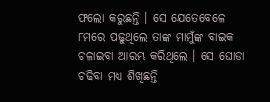ଫଲୋ କରୁଛନ୍ତି । ସେ ଯେତେବେଳେ ୮ମରେ ପଢୁଥିଲେ ତାଙ୍କ ମାମୁଁଙ୍କ ବାଇକ ଚଳାଇବା ଆରମ୍ଭ କରିଥିଲେ । ସେ ଘୋଡା ଚଢିବା ମଧ୍ୟ ଶିଖିଛନ୍ତି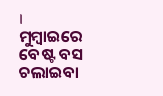।
ମୁମ୍ବାଇରେ ବେଷ୍ଟ ବସ ଚଲାଇବା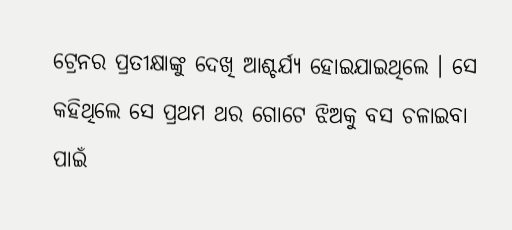ଟ୍ରେନର ପ୍ରତୀକ୍ଷାଙ୍କୁ ଦେଖି ଆଶ୍ଚର୍ଯ୍ୟ ହୋଇଯାଇଥିଲେ । ସେ କହିଥିଲେ ସେ ପ୍ରଥମ ଥର ଗୋଟେ ଝିଅକୁ ବସ ଚଳାଇବା ପାଇଁ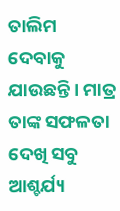ତାଲିମ ଦେବାକୁ ଯାଉଛନ୍ତି । ମାତ୍ର ତାଙ୍କ ସଫଳତା ଦେଖି ସବୁ ଆଶ୍ଚର୍ଯ୍ୟ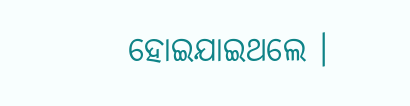ହୋଇଯାଇଥଲେ ।